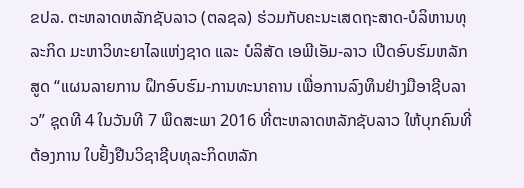ຂປລ. ຕະຫລາດຫລັກຊັບລາວ (ຕລຊລ) ຮ່ວມກັບຄະນະເສດຖະສາດ-ບໍລິຫານທຸລະກິດ ມະຫາວິທະຍາໄລແຫ່ງຊາດ ແລະ ບໍລິສັດ ເອພີເອັມ-ລາວ ເປີດອົບຮົມຫລັກສູດ “ແຜນລາຍການ ຝຶກອົບຮົມ-ການທະນາຄານ ເພື່ອການລົງທຶນຢ່າງມືອາຊີບລາວ” ຊຸດທີ 4 ໃນວັນທີ 7 ພຶດສະພາ 2016 ທີ່ຕະຫລາດຫລັກຊັບລາວ ໃຫ້ບຸກຄົນທີ່ຕ້ອງການ ໃບຢັ້ງຢືນວິຊາຊີບທຸລະກິດຫລັກ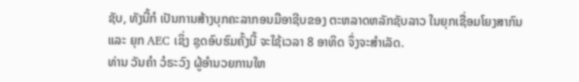ຊັບ, ທັງນີ້ກໍ ເປັນການສ້າງບຸກຄະລາກອນມືອາຊີບຂອງ ຕະຫລາດຫລັກຊັບລາວ ໃນຍຸກເຊື່ອມໂຍງສາກົນ ແລະ ຍຸກ AEC ເຊິ່ງ ຊຸດອົບຮົມຄັ້ງນີ້ ຈະໃຊ້ເວລາ 8 ອາທິດ ຈຶ່ງຈະສຳເລັດ.
ທ່ານ ວັນຄໍາ ວໍຣະວົງ ຜູ້ອໍານວຍການໃຫ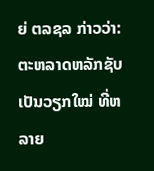ຍ່ ຕລຊລ ກ່າວວ່າ: ຕະຫລາດຫລັກຊັບ ເປັນວຽກໃໝ່ ທີ່ຫລາຍ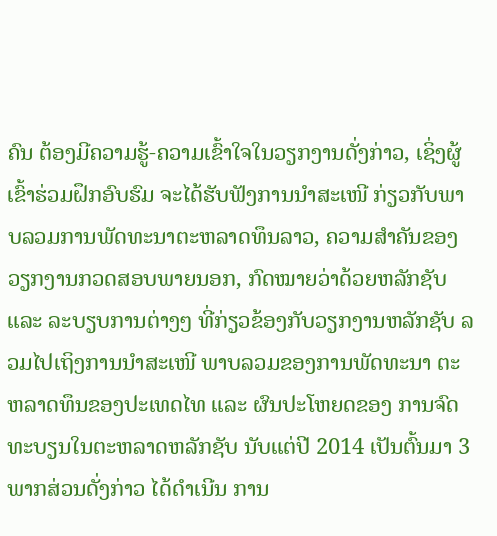ຄົນ ຕ້ອງມີຄວາມຮູ້-ຄວາມເຂົ້າໃຈໃນວຽກງານດັ່ງກ່າວ, ເຊິ່ງຜູ້ເຂົ້າຮ່ວມຝຶກອົບຮົມ ຈະໄດ້ຮັບຟັງການນໍາສະເໜີ ກ່ຽວກັບພາບລວມການພັດທະນາຕະຫລາດທຶນລາວ, ຄວາມສໍາຄັນຂອງວຽກງານກວດສອບພາຍນອກ, ກົດໝາຍວ່າດ້ວຍຫລັກຊັບ ແລະ ລະບຽບການຕ່າງໆ ທີ່ກ່ຽວຂ້ອງກັບວຽກງານຫລັກຊັບ ລວມໄປເຖິງການນໍາສະເໜີ ພາບລວມຂອງການພັດທະນາ ຕະຫລາດທຶນຂອງປະເທດໄທ ແລະ ຜົນປະໂຫຍດຂອງ ການຈົດທະບຽນໃນຕະຫລາດຫລັກຊັບ ນັບແຕ່ປີ 2014 ເປັນຕົ້ນມາ 3 ພາກສ່ວນດັ່ງກ່າວ ໄດ້ດໍາເນີນ ການ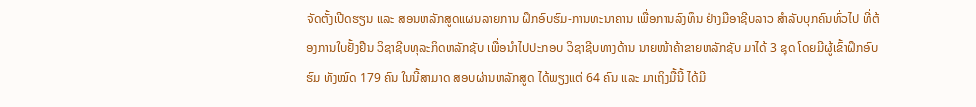ຈັດຕັ້ງເປີດຮຽນ ແລະ ສອນຫລັກສູດແຜນລາຍການ ຝຶກອົບຮົມ-ການທະນາຄານ ເພື່ອການລົງທຶນ ຢ່າງມືອາຊີບລາວ ສໍາລັບບຸກຄົນທົ່ວໄປ ທີ່ຕ້ອງການໃບຢັ້ງຢືນ ວິຊາຊີບທຸລະກິດຫລັກຊັບ ເພື່ອນໍາໄປປະກອບ ວິຊາຊີບທາງດ້ານ ນາຍໜ້າຄ້າຂາຍຫລັກຊັບ ມາໄດ້ 3 ຊຸດ ໂດຍມີຜູ້ເຂົ້າຝຶກອົບຮົມ ທັງໝົດ 179 ຄົນ ໃນນີ້ສາມາດ ສອບຜ່ານຫລັກສູດ ໄດ້ພຽງແຕ່ 64 ຄົນ ແລະ ມາເຖິງມື້ນີ້ ໄດ້ມີ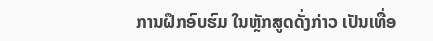ການຝຶກອົບຮົມ ໃນຫຼັກສູດດັ່ງກ່າວ ເປັນເທື່ອ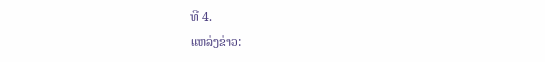ທີ 4.
ແຫລ່ງຂ່າວ: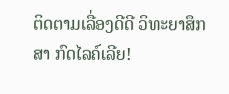ຕິດຕາມເລື່ອງດີດີ ວິທະຍາສຶກສາ ກົດໄລຄ໌ເລີຍ!